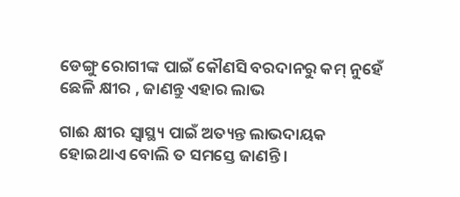ଡେଙ୍ଗୁ ରୋଗୀଙ୍କ ପାଇଁ କୌଣସି ବରଦାନରୁ କମ୍ ନୁହେଁ ଛେଳି କ୍ଷୀର , ଜାଣନ୍ତୁ ଏହାର ଲାଭ

ଗାଈ କ୍ଷୀର ସ୍ୱାସ୍ଥ୍ୟ ପାଇଁ ଅତ୍ୟନ୍ତ ଲାଭଦାୟକ ହୋଇଥାଏ ବୋଲି ତ ସମସ୍ତେ ଜାଣନ୍ତି ।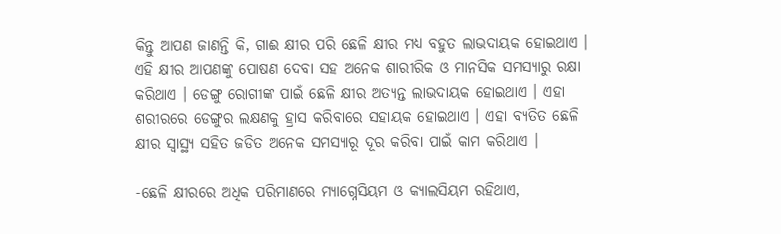କିନ୍ତୁ ଆପଣ ଜାଣନ୍ତି କି, ଗାଈ କ୍ଷୀର ପରି ଛେଳି କ୍ଷୀର ମଧ୍ୟ ବହୁତ ଲାଭଦାୟକ ହୋଇଥାଏ । ଏହି କ୍ଷୀର ଆପଣଙ୍କୁ ପୋଷଣ ଦେବା ସହ ଅନେକ ଶାରୀରିକ ଓ ମାନସିକ ସମସ୍ୟାରୁ ରକ୍ଷା କରିଥାଏ । ଡେଙ୍ଗୁ ରୋଗୀଙ୍କ ପାଇଁ ଛେଳି କ୍ଷୀର ଅତ୍ୟନ୍ତ ଲାଭଦାୟକ ହୋଇଥାଏ । ଏହା ଶରୀରରେ ଡେଙ୍ଗୁର ଲକ୍ଷଣକୁ ହ୍ରାସ କରିବାରେ ସହାୟକ ହୋଇଥାଏ । ଏହା ବ୍ୟତିତ ଛେଳି କ୍ଷୀର ସ୍ୱାସ୍ଥ୍ୟ ସହିତ ଜଡିତ ଅନେକ ସମସ୍ୟାରୂ ଦୂର କରିବା ପାଇଁ କାମ କରିଥାଏ ।

-ଛେଳି କ୍ଷୀରରେ ଅଧିକ ପରିମାଣରେ ମ୍ୟାଗ୍ନେସିୟମ ଓ କ୍ୟାଲସିୟମ ରହିଥାଏ,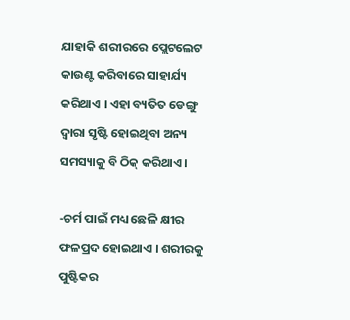ଯାହାକି ଶରୀରରେ ପ୍ଲେଟଲେଟ କାଉଣ୍ଟ କରିବାରେ ସାହାର୍ଯ୍ୟ କରିଥାଏ । ଏହା ବ୍ୟତିତ ଡେଙ୍ଗୁ ଦ୍ୱାରା ସୃଷ୍ଟି ହୋଇଥିବା ଅନ୍ୟ ସମସ୍ୟାକୁ ବି ଠିକ୍ କରିଥାଏ ।

-ଚର୍ମ ପାଇଁ ମଧ୍ୟ ଛେଳି କ୍ଷୀର ଫଳପ୍ରଦ ହୋଇଥାଏ । ଶରୀରକୁ ପୁଷ୍ଟିକର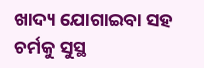ଖାଦ୍ୟ ଯୋଗାଇବା ସହ ଚର୍ମକୁ ସୁସ୍ଥ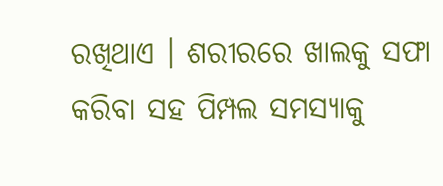ରଖିଥାଏ । ଶରୀରରେ ଖାଲକୁ ସଫା କରିବା ସହ ପିମ୍ପଲ ସମସ୍ୟାକୁ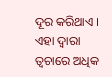ଦୂର କରିଥାଏ । ଏହା ଦ୍ୱାରା ତ୍ୱଚାରେ ଅଧିକ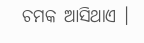ଚମକ ଆସିଥାଏ ।